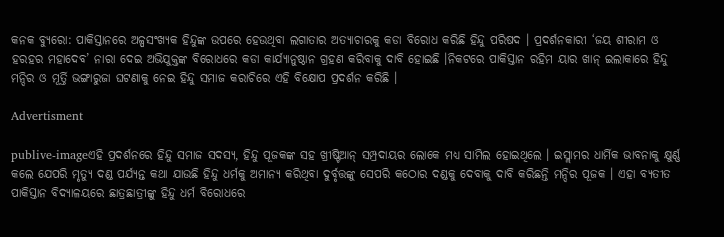କନକ ବ୍ୟୁରୋ: ପାକିସ୍ତାନରେ ଅଳ୍ପସଂଖ୍ୟକ ହିନ୍ଦୁଙ୍କ ଉପରେ ହେଉଥିବା ଲଗାତାର ଅତ୍ୟାଚାରକୁ କଡା ବିରୋଧ କରିଛି ହିନ୍ଦୁ ପରିଷଦ । ପ୍ରଦର୍ଶନକାରୀ ‘ଜୟ ଶୀରାମ ଓ ହରହର ମହାଦେବ’ ନାରା ଦେଇ ଅଭିଯୁକ୍ତଙ୍କ ବିରୋଧରେ କଡା କାର୍ଯ୍ୟାନୁଷ୍ଠାନ ଗ୍ରହଣ କରିବାକୁ ଦାବି ହୋଇଛି ।ନିକଟରେ ପାକିସ୍ତାନ ରହିମ ୟାର ଖାନ୍ ଇଲାକାରେ ହିନ୍ଦୁ ମନ୍ଦିର ଓ ମୂର୍ତ୍ତି ଭଙ୍ଗାରୁଜା ଘଟଣାକୁ ନେଇ ହିନ୍ଦୁ ସମାଜ କରାଚିରେ ଏହି ବିକ୍ଷୋପ ପ୍ରଦର୍ଶନ କରିଛି ।

Advertisment

publive-imageଏହି ପ୍ରଦର୍ଶନରେ ହିନ୍ଦୁ ସମାଜ ସଦସ୍ୟ, ହିନ୍ଦୁ ପୂଜକଙ୍କ ସହ ଖ୍ରୀଷ୍ଟିଆନ୍ ସମ୍ପ୍ରଦାୟର ଲୋକେ ମଧ୍ୟ ସାମିଲ ହୋଇଥିଲେ । ଇସ୍ଲାମର ଧାର୍ମିକ ଭାବନାକୁ କ୍ଷୁର୍ଣ୍ଣ କଲେ ଯେପରି ମୃତ୍ୟୁ ଦଣ୍ଡ ପର୍ଯ୍ୟନ୍ତ କଥା ଯାଉଛି ହିନ୍ଦୁ ଧର୍ମକୁ ଅମାନ୍ୟ କରିଥିବା ଦୁର୍ବୃତ୍ତଙ୍କୁ ସେପରି କଠୋର ଦଣ୍ଡକୁ ଦେବାକୁ ଦାବି କରିଛନ୍ତି ମନ୍ଦିର ପୂଜକ । ଏହା ବ୍ୟତୀତ ପାକିସ୍ତାନ ବିଦ୍ୟାଳୟରେ ଛାତ୍ରଛାତ୍ରୀଙ୍କୁ ହିନ୍ଦୁ ଧର୍ମ ବିରୋଧରେ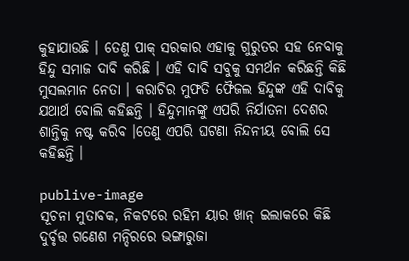କୁହାଯାଉଛି । ତେଣୁ ପାକ୍ ସରକାର ଏହାକୁ ଗୁରୁତର ସହ ନେବାକୁ ହିନ୍ଦୁ ସମାଜ ଦାବି କରିଛି । ଏହି ଦାବି ସବୁକୁ ସମର୍ଥନ କରିଛନ୍ତି କିଛି ମୁସଲମାନ ନେତା । କରାଚିର ମୁଫତି ଫୈଜଲ ହିନ୍ଦୁଙ୍କ ଏହି ଦାବିକୁ ଯଥାର୍ଥ ବୋଲି କହିଛନ୍ତି । ହିନ୍ଦୁମାନଙ୍କୁ ଏପରି ନିର୍ଯାତନା ଦେଶର ଶାନ୍ତିକୁ ନଷ୍ଟ କରିବ ।ତେଣୁ ଏପରି ଘଟଣା ନିନ୍ଦନୀୟ ବୋଲି ସେ କହିଛନ୍ତି ।

publive-image
ସୂଚନା ମୁତାବକ, ନିକଟରେ ରହିମ ୟାର ଖାନ୍ ଇଲାକରେ କିଛି ଦୁର୍ବୃତ୍ତ ଗଣେଶ ମନ୍ଦିରରେ ଭଙ୍ଗାରୁଜା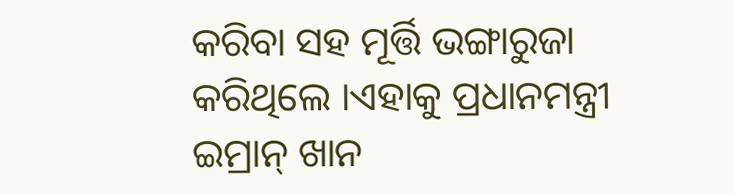କରିବା ସହ ମୂର୍ତ୍ତି ଭଙ୍ଗାରୁଜା କରିଥିଲେ ।ଏହାକୁ ପ୍ରଧାନମନ୍ତ୍ରୀ ଇମ୍ରାନ୍ ଖାନ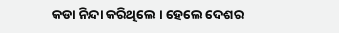କଡା ନିନ୍ଦା କରିଥିଲେ । ହେଲେ ଦେଶର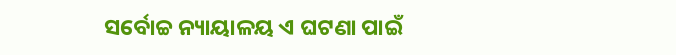ସର୍ବୋଚ୍ଚ ନ୍ୟାୟାଳୟ ଏ ଘଟଣା ପାଇଁ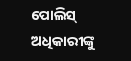ପୋଲିସ୍ ଅଧିକାରୀଙ୍କୁ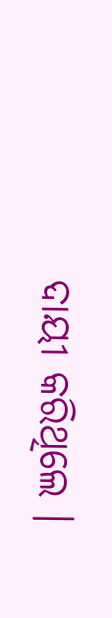ଦାୟୀ କରିଥିଲେ ।